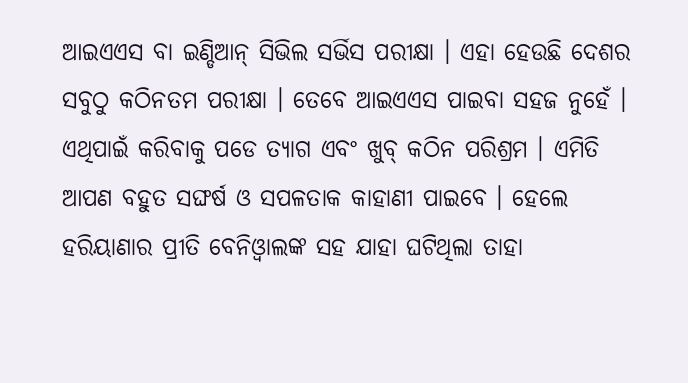ଆଇଏଏସ ବା ଇଣ୍ଡିଆନ୍ ସିଭିଲ ସର୍ଭିସ ପରୀକ୍ଷା । ଏହା ହେଉଛି ଦେଶର ସବୁଠୁ କଠିନତମ ପରୀକ୍ଷା । ତେବେ ଆଇଏଏସ ପାଇବା ସହଜ ନୁହେଁ । ଏଥିପାଇଁ କରିବାକୁ ପଡେ ତ୍ୟାଗ ଏବଂ ଖୁବ୍ କଠିନ ପରିଶ୍ରମ । ଏମିତି ଆପଣ ବହୁତ ସଙ୍ଘର୍ଷ ଓ ସପଳତାକ କାହାଣୀ ପାଇବେ । ହେଲେ ହରିୟାଣାର ପ୍ରୀତି ବେନିଓ୍ୱାଲଙ୍କ ସହ ଯାହା ଘଟିଥିଲା ତାହା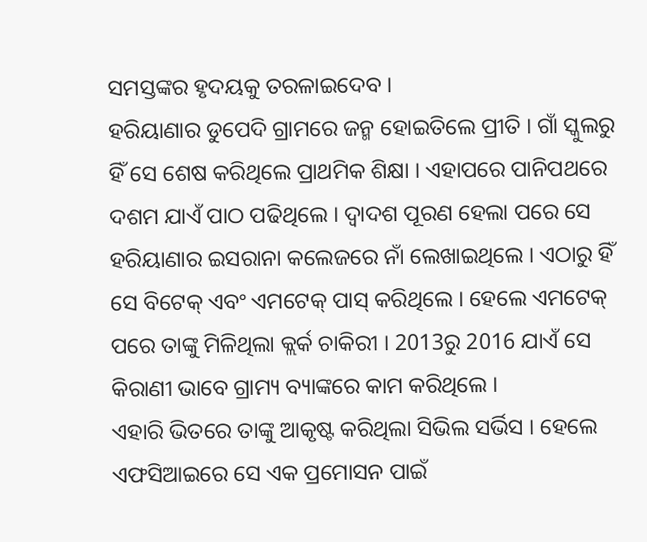ସମସ୍ତଙ୍କର ହୃଦୟକୁ ତରଳାଇଦେବ ।
ହରିୟାଣାର ଡୁପେଦି ଗ୍ରାମରେ ଜନ୍ମ ହୋଇତିଲେ ପ୍ରୀତି । ଗାଁ ସ୍କୁଲରୁ ହିଁ ସେ ଶେଷ କରିଥିଲେ ପ୍ରାଥମିକ ଶିକ୍ଷା । ଏହାପରେ ପାନିପଥରେ ଦଶମ ଯାଏଁ ପାଠ ପଢିଥିଲେ । ଦ୍ୱାଦଶ ପୂରଣ ହେଲା ପରେ ସେ ହରିୟାଣାର ଇସରାନା କଲେଜରେ ନାଁ ଲେଖାଇଥିଲେ । ଏଠାରୁ ହିଁ ସେ ବିଟେକ୍ ଏବଂ ଏମଟେକ୍ ପାସ୍ କରିଥିଲେ । ହେଲେ ଏମଟେକ୍ ପରେ ତାଙ୍କୁ ମିଳିଥିଲା କ୍ଲର୍କ ଚାକିରୀ । 2013ରୁ 2016 ଯାଏଁ ସେ କିରାଣୀ ଭାବେ ଗ୍ରାମ୍ୟ ବ୍ୟାଙ୍କରେ କାମ କରିଥିଲେ ।
ଏହାରି ଭିତରେ ତାଙ୍କୁ ଆକୃଷ୍ଟ କରିଥିଲା ସିଭିଲ ସର୍ଭିସ । ହେଲେ ଏଫସିଆଇରେ ସେ ଏକ ପ୍ରମୋସନ ପାଇଁ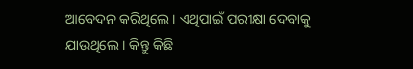ଆବେଦନ କରିଥିଲେ । ଏଥିପାଇଁ ପରୀକ୍ଷା ଦେବାକୁ ଯାଉଥିଲେ । କିନ୍ତୁ କିଛି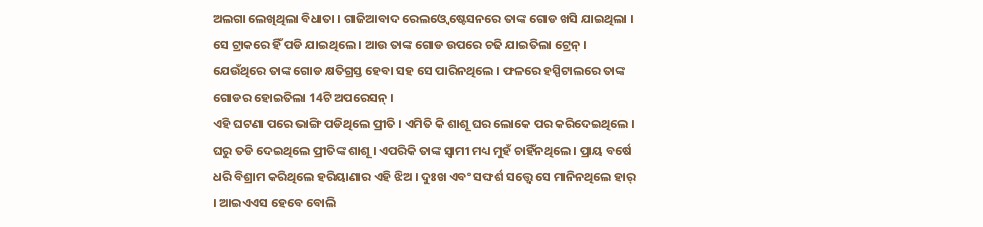ଅଲଗା ଲେଖିଥିଲା ବିଧାତା । ଗାଜିଆବାଦ ରେଲଓ୍ୱେ ଷ୍ଟେସନରେ ତାଙ୍କ ଗୋଡ ଖସି ଯାଇଥିଲା । ସେ ଟ୍ରାକରେ ହିଁ ପଡି ଯାଇଥିଲେ । ଆଉ ତାଙ୍କ ଗୋଡ ଉପରେ ଚଢି ଯାଇତିଲା ଟ୍ରେନ୍ । ଯେଉଁଥିରେ ତାଙ୍କ ଗୋଡ କ୍ଷତିଗ୍ରସ୍ତ ହେବା ସହ ସେ ପାରିନଥିଲେ । ଫଳରେ ହସ୍ପିଟାଲରେ ତାଙ୍କ ଗୋଡର ହୋଇତିଲା 14ଟି ଅପରେସନ୍ ।
ଏହି ଘଟଣା ପରେ ଭାଙ୍ଗି ପଡିଥିଲେ ପ୍ରୀତି । ଏମିତି କି ଶାଶୂ ଘର ଲୋକେ ପର କରିଦେଇଥିଲେ । ଘରୁ ତଡି ଦେଇଥିଲେ ପ୍ରୀତିଙ୍କ ଶାଶୂ । ଏପରିକି ତାଙ୍କ ସ୍ୱାମୀ ମଧ୍ୟ ମୁହଁ ଚାହିଁନଥିଲେ । ପ୍ରାୟ ବର୍ଷେ ଧରି ବିଶ୍ରାମ କରିଥିଲେ ହରିୟାଣାର ଏହି ଝିଅ । ଦୁଃଖ ଏବଂ ସଙ୍ଘର୍ଶ ସତ୍ତ୍ୱେ ସେ ମାନିନଥିଲେ ହାର୍ । ଆଇଏଏସ ହେବେ ବୋଲି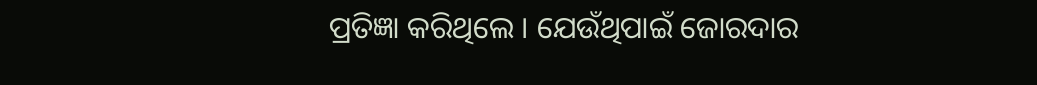ପ୍ରତିଜ୍ଞା କରିଥିଲେ । ଯେଉଁଥିପାଇଁ ଜୋରଦାର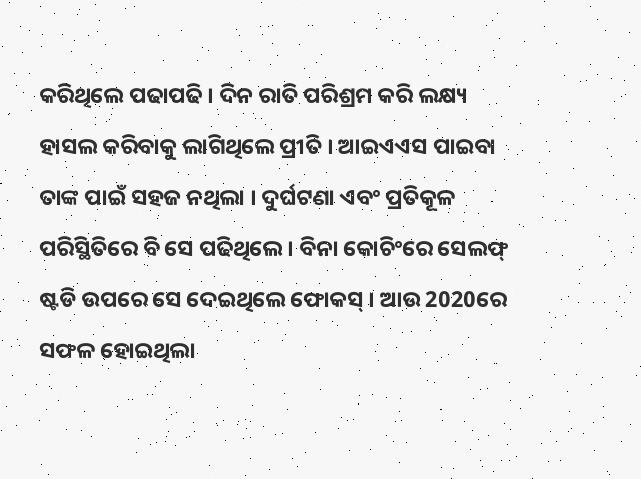କରିଥିଲେ ପଢାପଢି । ଦିନ ରାତି ପରିଶ୍ରମ କରି ଲକ୍ଷ୍ୟ ହାସଲ କରିବାକୁ ଲାଗିଥିଲେ ପ୍ରୀତି । ଆଇଏଏସ ପାଇବା ତାଙ୍କ ପାଇଁ ସହଜ ନଥିଲା । ଦୁର୍ଘଟଣା ଏବଂ ପ୍ରତିକୂଳ ପରିସ୍ଥିତିରେ ବି ସେ ପଢିଥିଲେ । ବିନା କୋଚିଂରେ ସେଲଫ୍ ଷ୍ଟଡି ଉପରେ ସେ ଦେଇଥିଲେ ଫୋକସ୍ । ଆଉ 2020ରେ ସଫଳ ହୋଇଥିଲା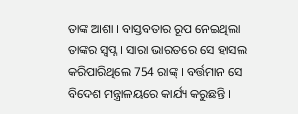ତାଙ୍କ ଆଶା । ବାସ୍ତବତାର ରୂପ ନେଇଥିଲା ତାଙ୍କର ସ୍ୱପ୍ନ । ସାରା ଭାରତରେ ସେ ହାସଲ କରିପାରିଥିଲେ 754 ରାଙ୍କ୍ । ବର୍ତ୍ତମାନ ସେ ବିଦେଶ ମନ୍ତ୍ରାଳୟରେ କାର୍ଯ୍ୟ କରୁଛନ୍ତି ।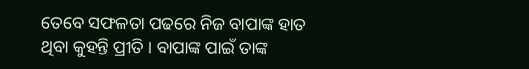ତେବେ ସଫଳତା ପଢରେ ନିଜ ବାପାଙ୍କ ହାତ ଥିବା କୁହନ୍ତି ପ୍ରୀତି । ବାପାଙ୍କ ପାଇଁ ତାଙ୍କ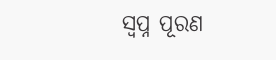ସ୍ୱପ୍ନ ପୂରଣ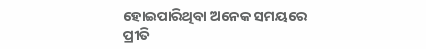ହୋଇପାରିଥିବା ଅନେକ ସମୟରେ ପ୍ରୀତି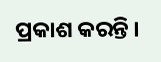ପ୍ରକାଶ କରନ୍ତି ।